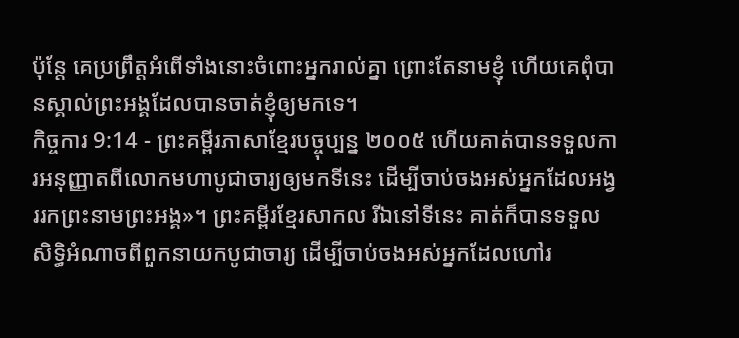ប៉ុន្តែ គេប្រព្រឹត្តអំពើទាំងនោះចំពោះអ្នករាល់គ្នា ព្រោះតែនាមខ្ញុំ ហើយគេពុំបានស្គាល់ព្រះអង្គដែលបានចាត់ខ្ញុំឲ្យមកទេ។
កិច្ចការ 9:14 - ព្រះគម្ពីរភាសាខ្មែរបច្ចុប្បន្ន ២០០៥ ហើយគាត់បានទទួលការអនុញ្ញាតពីលោកមហាបូជាចារ្យឲ្យមកទីនេះ ដើម្បីចាប់ចងអស់អ្នកដែលអង្វររកព្រះនាមព្រះអង្គ»។ ព្រះគម្ពីរខ្មែរសាកល រីឯនៅទីនេះ គាត់ក៏បានទទួលសិទ្ធិអំណាចពីពួកនាយកបូជាចារ្យ ដើម្បីចាប់ចងអស់អ្នកដែលហៅរ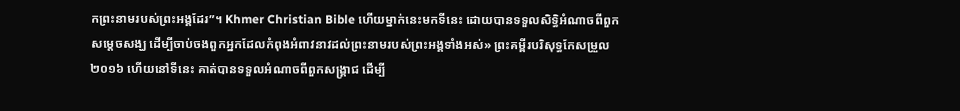កព្រះនាមរបស់ព្រះអង្គដែរ”។ Khmer Christian Bible ហើយម្នាក់នេះមកទីនេះ ដោយបានទទួលសិទ្ធិអំណាចពីពួកសម្ដេចសង្ឃ ដើម្បីចាប់ចងពួកអ្នកដែលកំពុងអំពាវនាវដល់ព្រះនាមរបស់ព្រះអង្គទាំងអស់» ព្រះគម្ពីរបរិសុទ្ធកែសម្រួល ២០១៦ ហើយនៅទីនេះ គាត់បានទទួលអំណាចពីពួកសង្គ្រាជ ដើម្បី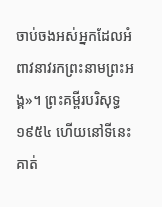ចាប់ចងអស់អ្នកដែលអំពាវនាវរកព្រះនាមព្រះអង្គ»។ ព្រះគម្ពីរបរិសុទ្ធ ១៩៥៤ ហើយនៅទីនេះ គាត់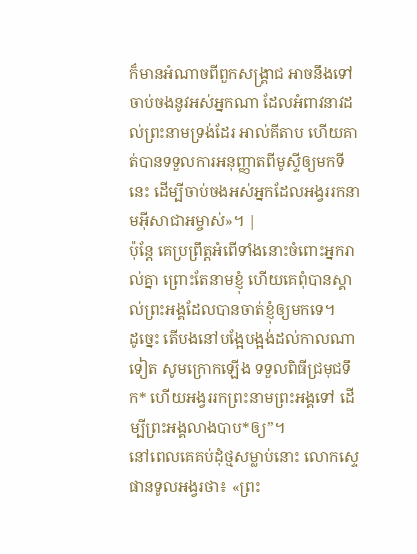ក៏មានអំណាចពីពួកសង្គ្រាជ អាចនឹងទៅចាប់ចងនូវអស់អ្នកណា ដែលអំពាវនាវដល់ព្រះនាមទ្រង់ដែរ អាល់គីតាប ហើយគាត់បានទទួលការអនុញ្ញាតពីមូស្ទីឲ្យមកទីនេះ ដើម្បីចាប់ចងអស់អ្នកដែលអង្វររកនាមអ៊ីសាជាអម្ចាស់»។ |
ប៉ុន្តែ គេប្រព្រឹត្តអំពើទាំងនោះចំពោះអ្នករាល់គ្នា ព្រោះតែនាមខ្ញុំ ហើយគេពុំបានស្គាល់ព្រះអង្គដែលបានចាត់ខ្ញុំឲ្យមកទេ។
ដូច្នេះ តើបងនៅបង្អែបង្អង់ដល់កាលណាទៀត សូមក្រោកឡើង ទទួលពិធីជ្រមុជទឹក* ហើយអង្វររកព្រះនាមព្រះអង្គទៅ ដើម្បីព្រះអង្គលាងបាប*ឲ្យ”។
នៅពេលគេគប់ដុំថ្មសម្លាប់នោះ លោកស្ទេផានទូលអង្វរថា៖ «ព្រះ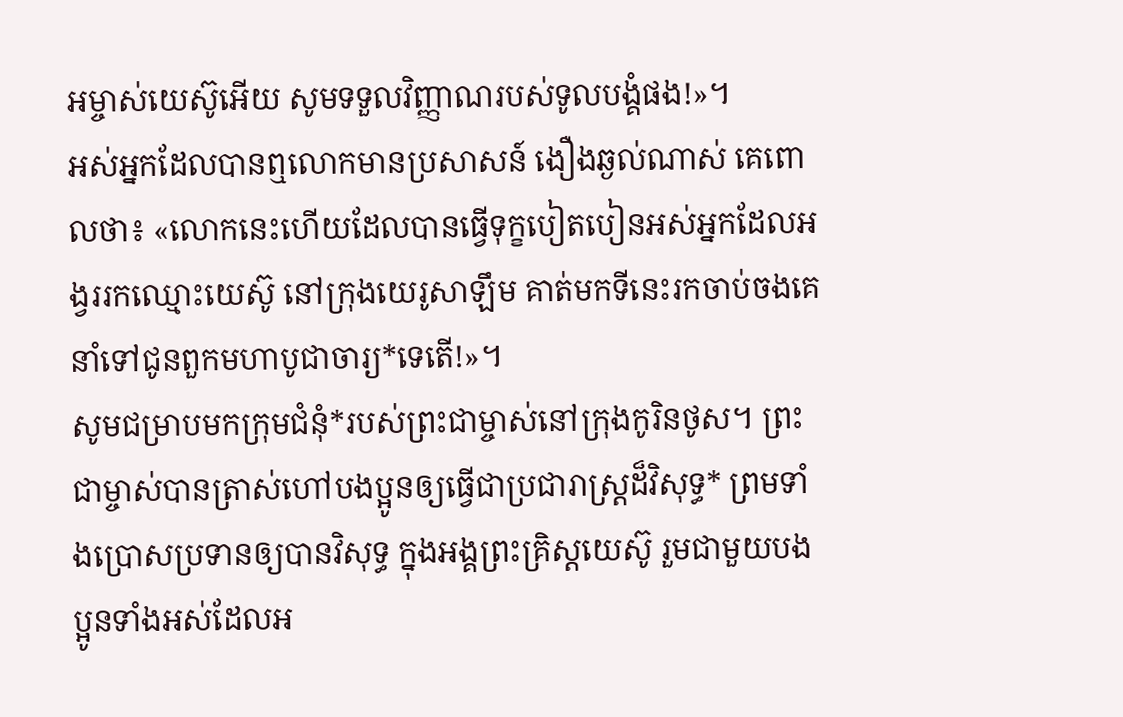អម្ចាស់យេស៊ូអើយ សូមទទួលវិញ្ញាណរបស់ទូលបង្គំផង!»។
អស់អ្នកដែលបានឮលោកមានប្រសាសន៍ ងឿងឆ្ងល់ណាស់ គេពោលថា៖ «លោកនេះហើយដែលបានធ្វើទុក្ខបៀតបៀនអស់អ្នកដែលអង្វររកឈ្មោះយេស៊ូ នៅក្រុងយេរូសាឡឹម គាត់មកទីនេះរកចាប់ចងគេនាំទៅជូនពួកមហាបូជាចារ្យ*ទេតើ!»។
សូមជម្រាបមកក្រុមជំនុំ*របស់ព្រះជាម្ចាស់នៅក្រុងកូរិនថូស។ ព្រះជាម្ចាស់បានត្រាស់ហៅបងប្អូនឲ្យធ្វើជាប្រជារាស្ដ្រដ៏វិសុទ្ធ* ព្រមទាំងប្រោសប្រទានឲ្យបានវិសុទ្ធ ក្នុងអង្គព្រះគ្រិស្តយេស៊ូ រួមជាមួយបងប្អូនទាំងអស់ដែលអ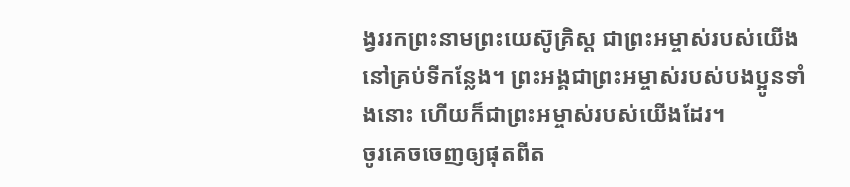ង្វររកព្រះនាមព្រះយេស៊ូគ្រិស្ត ជាព្រះអម្ចាស់របស់យើងនៅគ្រប់ទីកន្លែង។ ព្រះអង្គជាព្រះអម្ចាស់របស់បងប្អូនទាំងនោះ ហើយក៏ជាព្រះអម្ចាស់របស់យើងដែរ។
ចូរគេចចេញឲ្យផុតពីត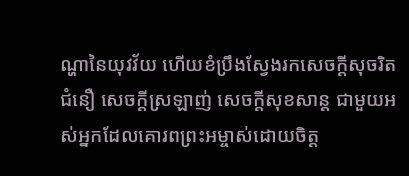ណ្ហានៃយុវវ័យ ហើយខំប្រឹងស្វែងរកសេចក្ដីសុចរិត ជំនឿ សេចក្ដីស្រឡាញ់ សេចក្ដីសុខសាន្ត ជាមួយអស់អ្នកដែលគោរពព្រះអម្ចាស់ដោយចិត្ត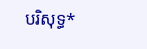បរិសុទ្ធ*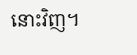នោះវិញ។